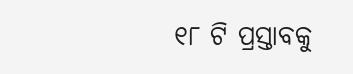୧୮ ଟି ପ୍ରସ୍ତାବକୁ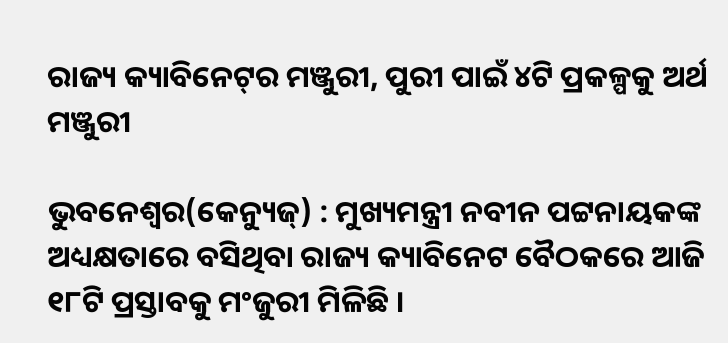ରାଜ୍ୟ କ୍ୟାବିନେଟ୍‌ର ମଞ୍ଜୁରୀ, ପୁରୀ ପାଇଁ ୪ଟି ପ୍ରକଳ୍ପକୁ ଅର୍ଥ ମଞ୍ଜୁରୀ

ଭୁବନେଶ୍ୱର(କେନ୍ୟୁଜ୍‌) : ମୁଖ୍ୟମନ୍ତ୍ରୀ ନବୀନ ପଟ୍ଟନାୟକଙ୍କ ଅଧ୍ୟକ୍ଷତାରେ ବସିଥିବା ରାଜ୍ୟ କ୍ୟାବିନେଟ ବୈଠକରେ ଆଜି ୧୮ଟି ପ୍ରସ୍ତାବକୁ ମଂଜୁରୀ ମିଳିଛି ।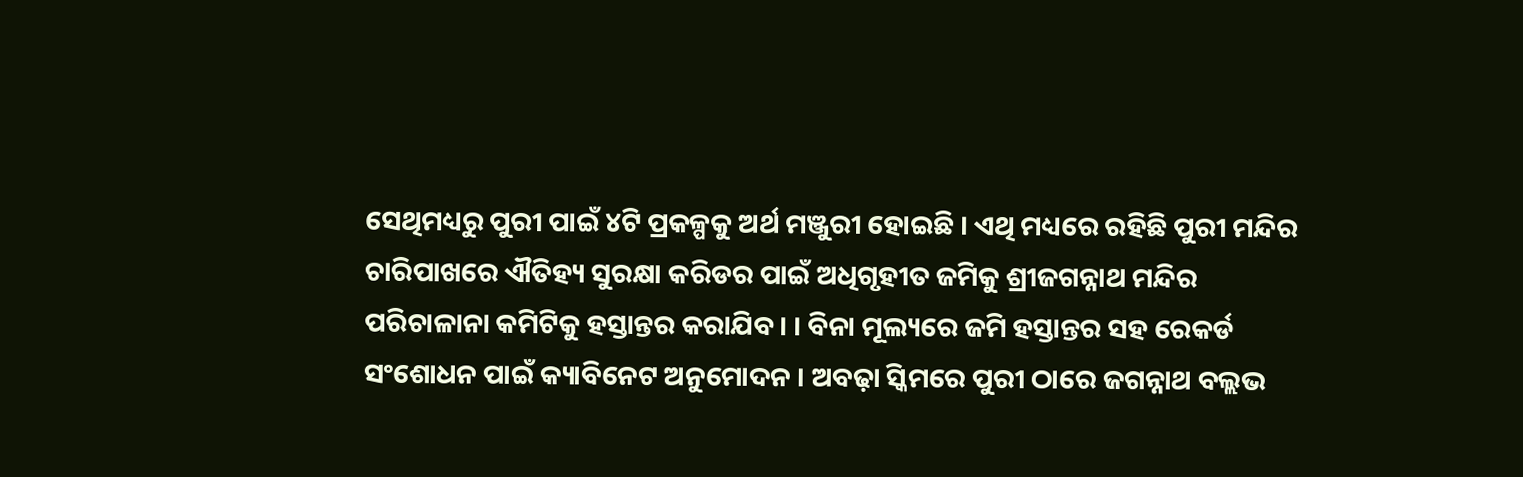ସେଥିମଧ୍ୟରୁ ପୁରୀ ପାଇଁ ୪ଟି ପ୍ରକଳ୍ପକୁ ଅର୍ଥ ମଞ୍ଜୁରୀ ହୋଇଛି । ଏଥି ମଧ୍ୟରେ ରହିଛି ପୁରୀ ମନ୍ଦିର ଚାରିପାଖରେ ଐତିହ୍ୟ ସୁରକ୍ଷା କରିଡର ପାଇଁ ଅଧିଗୃହୀତ ଜମିକୁ ଶ୍ରୀଜଗନ୍ନାଥ ମନ୍ଦିର ପରିଚାଳାନା କମିଟିକୁ ହସ୍ତାନ୍ତର କରାଯିବ। । ବିନା ମୂଲ୍ୟରେ ଜମି ହସ୍ତାନ୍ତର ସହ ରେକର୍ଡ ସଂଶୋଧନ ପାଇଁ କ୍ୟାବିନେଟ ଅନୁମୋଦନ । ଅବଢ଼ା ସ୍କିମରେ ପୁରୀ ଠାରେ ଜଗନ୍ନାଥ ବଲ୍ଲଭ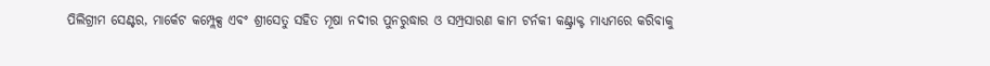ପିଲିଗ୍ରୀମ ସେଣ୍ଟର, ମାର୍କେଟ କମ୍ପ୍ଲେକ୍ସ ଏବଂ ଶ୍ରୀସେତୁ ସହିତ ମୂଷା ନଦୀର ପୁନରୁଦ୍ଧାର ଓ ସମ୍ପ୍ରସାରଣ କାମ ଟର୍ନକୀ କଣ୍ଟ୍ରାକ୍ଟ ମାଧ୍ୟମରେ କରିବାକୁ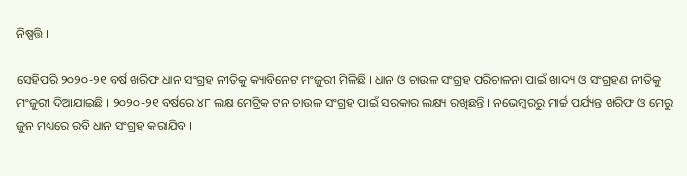ନିଷ୍ପତ୍ତି ।

ସେହିପରି ୨୦୨୦-୨୧ ବର୍ଷ ଖରିଫ ଧାନ ସଂଗ୍ରହ ନୀତିକୁ କ୍ୟାବିନେଟ ମଂଜୁରୀ ମିଳିଛି । ଧାନ ଓ ଚାଉଳ ସଂଗ୍ରହ ପରିଚାଳନା ପାଇଁ ଖାଦ୍ୟ ଓ ସଂଗ୍ରହଣ ନୀତିକୁ ମଂଜୁରୀ ଦିଆଯାଇଛି । ୨୦୨୦-୨୧ ବର୍ଷରେ ୪୮ ଲକ୍ଷ ମେଟ୍ରିକ ଟନ ଚାଉଳ ସଂଗ୍ରହ ପାଇଁ ସରକାର ଲକ୍ଷ୍ୟ ରଖିଛନ୍ତି । ନଭେମ୍ବରରୁ ମାର୍ଚ୍ଚ ପର୍ଯ୍ୟନ୍ତ ଖରିଫ ଓ ମେରୁ ଜୁନ ମଧ୍ୟରେ ରବି ଧାନ ସଂଗ୍ରହ କରାଯିବ ।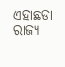ଏହାଛଡା ରାଜ୍ୟ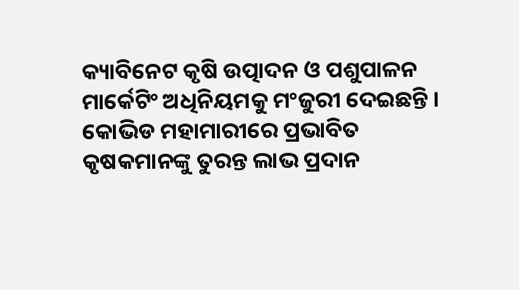କ୍ୟାବିନେଟ କୃଷି ଉତ୍ପାଦନ ଓ ପଶୁପାଳନ ମାର୍କେଟିଂ ଅଧିନିୟମକୁ ମଂଜୁରୀ ଦେଇଛନ୍ତି । କୋଭିଡ ମହାମାରୀରେ ପ୍ରଭାବିତ କୃଷକମାନଙ୍କୁ ତୁରନ୍ତ ଲାଭ ପ୍ରଦାନ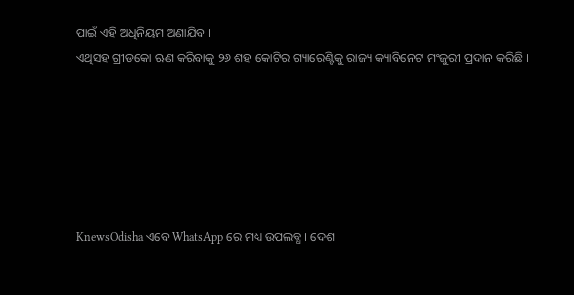ପାଇଁ ଏହି ଅଧିନିୟମ ଅଣାଯିବ ।
ଏଥିସହ ଗ୍ରୀଡକୋ ଋଣ କରିବାକୁ ୨୬ ଶହ କୋଟିର ଗ୍ୟାରେଣ୍ଟିକୁ ରାଜ୍ୟ କ୍ୟାବିନେଟ ମଂଜୁରୀ ପ୍ରଦାନ କରିଛି ।






KnewsOdisha ଏବେ WhatsApp ରେ ମଧ୍ୟ ଉପଲବ୍ଧ । ଦେଶ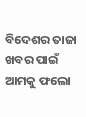ବିଦେଶର ତାଜା ଖବର ପାଇଁ ଆମକୁ ଫଲୋ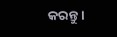କରନ୍ତୁ ।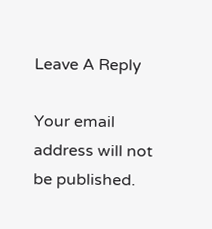Leave A Reply

Your email address will not be published.